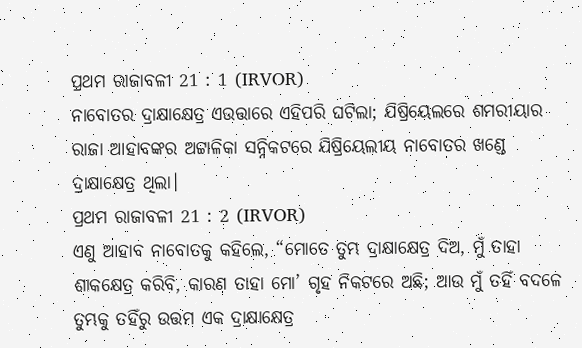ପ୍ରଥମ ରାଜାବଳୀ 21 : 1 (IRVOR)
ନାବୋତର ଦ୍ରାକ୍ଷାକ୍ଷେତ୍ର ଏଉତ୍ତାରେ ଏହିପରି ଘଟିଲା; ଯିଷ୍ରିୟେଲରେ ଶମରୀୟାର ରାଜା ଆହାବଙ୍କର ଅଟ୍ଟାଳିକା ସନ୍ନିକଟରେ ଯିଷ୍ରିୟେଲୀୟ ନାବୋତର ଖଣ୍ଡେ ଦ୍ରାକ୍ଷାକ୍ଷେତ୍ର ଥିଲା।
ପ୍ରଥମ ରାଜାବଳୀ 21 : 2 (IRVOR)
ଏଣୁ ଆହାବ ନାବୋତକୁ କହିଲେ, “ମୋତେ ତୁମ୍ଭ ଦ୍ରାକ୍ଷାକ୍ଷେତ୍ର ଦିଅ, ମୁଁ ତାହା ଶାକକ୍ଷେତ୍ର କରିବି, କାରଣ ତାହା ମୋ’ ଗୃହ ନିକଟରେ ଅଛି; ଆଉ ମୁଁ ତହିଁ ବଦଳେ ତୁମ୍ଭକୁ ତହିଁରୁ ଉତ୍ତମ ଏକ ଦ୍ରାକ୍ଷାକ୍ଷେତ୍ର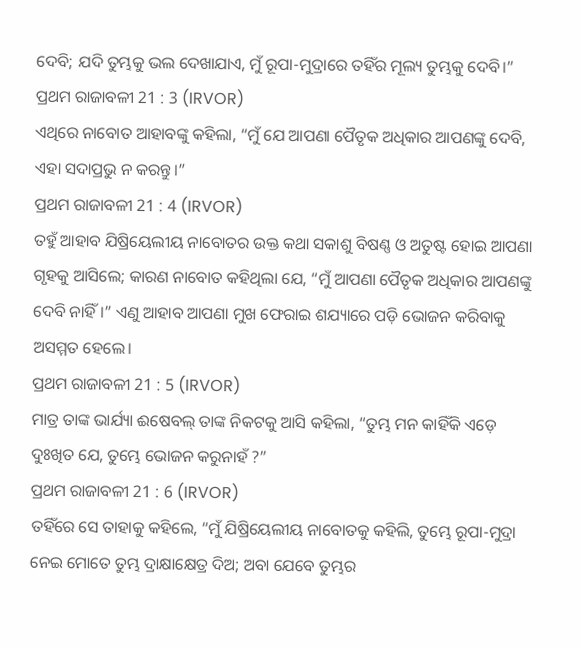ଦେବି; ଯଦି ତୁମ୍ଭକୁ ଭଲ ଦେଖାଯାଏ, ମୁଁ ରୂପା-ମୁଦ୍ରାରେ ତହିଁର ମୂଲ୍ୟ ତୁମ୍ଭକୁ ଦେବି।”
ପ୍ରଥମ ରାଜାବଳୀ 21 : 3 (IRVOR)
ଏଥିରେ ନାବୋତ ଆହାବଙ୍କୁ କହିଲା, “ମୁଁ ଯେ ଆପଣା ପୈତୃକ ଅଧିକାର ଆପଣଙ୍କୁ ଦେବି, ଏହା ସଦାପ୍ରଭୁ ନ କରନ୍ତୁ।”
ପ୍ରଥମ ରାଜାବଳୀ 21 : 4 (IRVOR)
ତହୁଁ ଆହାବ ଯିଷ୍ରିୟେଲୀୟ ନାବୋତର ଉକ୍ତ କଥା ସକାଶୁ ବିଷଣ୍ଣ ଓ ଅତୁଷ୍ଟ ହୋଇ ଆପଣା ଗୃହକୁ ଆସିଲେ; କାରଣ ନାବୋତ କହିଥିଲା ଯେ, “ମୁଁ ଆପଣା ପୈତୃକ ଅଧିକାର ଆପଣଙ୍କୁ ଦେବି ନାହିଁ।” ଏଣୁ ଆହାବ ଆପଣା ମୁଖ ଫେରାଇ ଶଯ୍ୟାରେ ପଡ଼ି ଭୋଜନ କରିବାକୁ ଅସମ୍ମତ ହେଲେ।
ପ୍ରଥମ ରାଜାବଳୀ 21 : 5 (IRVOR)
ମାତ୍ର ତାଙ୍କ ଭାର୍ଯ୍ୟା ଈଷେବଲ୍‍ ତାଙ୍କ ନିକଟକୁ ଆସି କହିଲା, “ତୁମ୍ଭ ମନ କାହିଁକି ଏଡ଼େ ଦୁଃଖିତ ଯେ, ତୁମ୍ଭେ ଭୋଜନ କରୁନାହଁ ?”
ପ୍ରଥମ ରାଜାବଳୀ 21 : 6 (IRVOR)
ତହିଁରେ ସେ ତାହାକୁ କହିଲେ, “ମୁଁ ଯିଷ୍ରିୟେଲୀୟ ନାବୋତକୁ କହିଲି, ତୁମ୍ଭେ ରୂପା-ମୁଦ୍ରା ନେଇ ମୋତେ ତୁମ୍ଭ ଦ୍ରାକ୍ଷାକ୍ଷେତ୍ର ଦିଅ; ଅବା ଯେବେ ତୁମ୍ଭର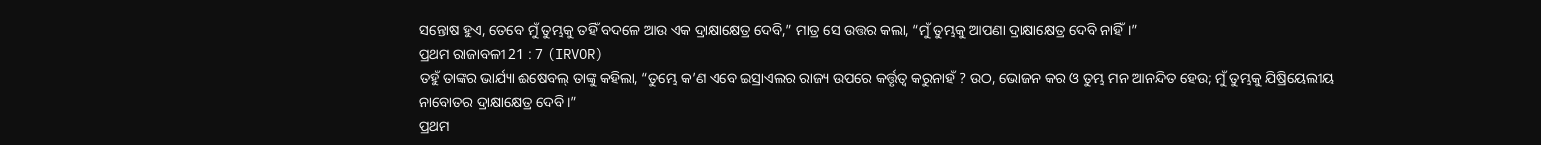ସନ୍ତୋଷ ହୁଏ, ତେବେ ମୁଁ ତୁମ୍ଭକୁ ତହିଁ ବଦଳେ ଆଉ ଏକ ଦ୍ରାକ୍ଷାକ୍ଷେତ୍ର ଦେବି,” ମାତ୍ର ସେ ଉତ୍ତର କଲା, “ମୁଁ ତୁମ୍ଭକୁ ଆପଣା ଦ୍ରାକ୍ଷାକ୍ଷେତ୍ର ଦେବି ନାହିଁ।”
ପ୍ରଥମ ରାଜାବଳୀ 21 : 7 (IRVOR)
ତହୁଁ ତାଙ୍କର ଭାର୍ଯ୍ୟା ଈଷେବଲ୍‍ ତାଙ୍କୁ କହିଲା, “ତୁମ୍ଭେ କ’ଣ ଏବେ ଇସ୍ରାଏଲର ରାଜ୍ୟ ଉପରେ କର୍ତ୍ତୃତ୍ୱ କରୁନାହଁ ? ଉଠ, ଭୋଜନ କର ଓ ତୁମ୍ଭ ମନ ଆନନ୍ଦିତ ହେଉ; ମୁଁ ତୁମ୍ଭକୁ ଯିଷ୍ରିୟେଲୀୟ ନାବୋତର ଦ୍ରାକ୍ଷାକ୍ଷେତ୍ର ଦେବି।”
ପ୍ରଥମ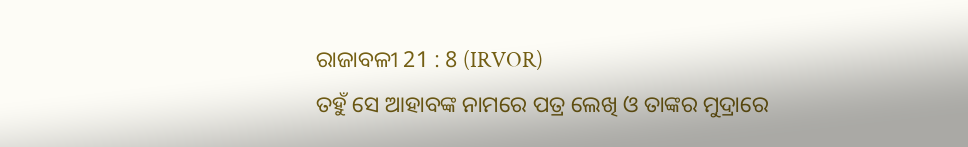ରାଜାବଳୀ 21 : 8 (IRVOR)
ତହୁଁ ସେ ଆହାବଙ୍କ ନାମରେ ପତ୍ର ଲେଖି ଓ ତାଙ୍କର ମୁଦ୍ରାରେ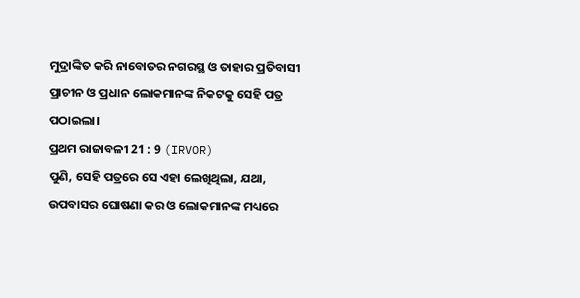ମୁଦ୍ରାଙ୍କିତ କରି ନାବୋତର ନଗରସ୍ଥ ଓ ତାହାର ପ୍ରତିବାସୀ ପ୍ରାଚୀନ ଓ ପ୍ରଧାନ ଲୋକମାନଙ୍କ ନିକଟକୁ ସେହି ପତ୍ର ପଠାଇଲା।
ପ୍ରଥମ ରାଜାବଳୀ 21 : 9 (IRVOR)
ପୁଣି, ସେହି ପତ୍ରରେ ସେ ଏହା ଲେଖିଥିଲା, ଯଥା, ଉପବାସର ଘୋଷଣା କର ଓ ଲୋକମାନଙ୍କ ମଧ୍ୟରେ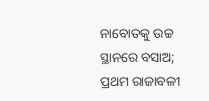ନାବୋତକୁ ଉଚ୍ଚ ସ୍ଥାନରେ ବସାଅ;
ପ୍ରଥମ ରାଜାବଳୀ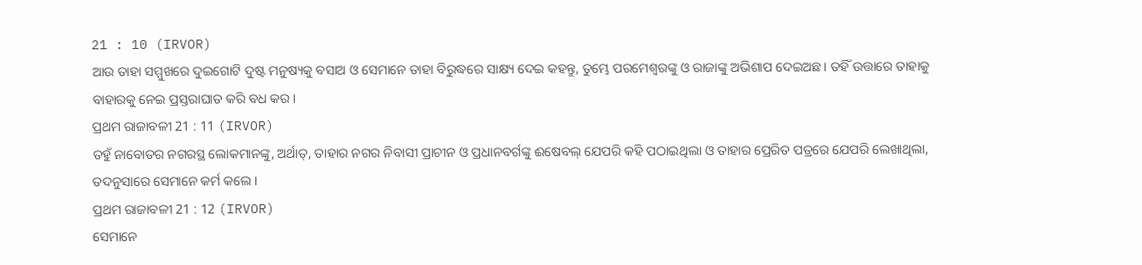21 : 10 (IRVOR)
ଆଉ ତାହା ସମ୍ମୁଖରେ ଦୁଇଗୋଟି ଦୁଷ୍ଟ ମନୁଷ୍ୟକୁ ବସାଅ ଓ ସେମାନେ ତାହା ବିରୁଦ୍ଧରେ ସାକ୍ଷ୍ୟ ଦେଇ କହନ୍ତୁ, ତୁମ୍ଭେ ପରମେଶ୍ୱରଙ୍କୁ ଓ ରାଜାଙ୍କୁ ଅଭିଶାପ ଦେଇଅଛ। ତହିଁ ଉତ୍ତାରେ ତାହାକୁ ବାହାରକୁ ନେଇ ପ୍ରସ୍ତରାଘାତ କରି ବଧ କର।
ପ୍ରଥମ ରାଜାବଳୀ 21 : 11 (IRVOR)
ତହୁଁ ନାବୋତର ନଗରସ୍ଥ ଲୋକମାନଙ୍କୁ, ଅର୍ଥାତ୍‍, ତାହାର ନଗର ନିବାସୀ ପ୍ରାଚୀନ ଓ ପ୍ରଧାନବର୍ଗଙ୍କୁ ଈଷେବଲ୍‍ ଯେପରି କହି ପଠାଇଥିଲା ଓ ତାହାର ପ୍ରେରିତ ପତ୍ରରେ ଯେପରି ଲେଖାଥିଲା, ତଦନୁସାରେ ସେମାନେ କର୍ମ କଲେ।
ପ୍ରଥମ ରାଜାବଳୀ 21 : 12 (IRVOR)
ସେମାନେ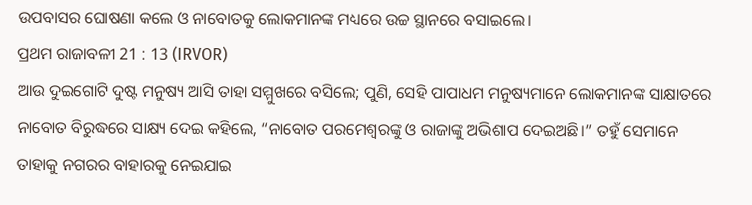ଉପବାସର ଘୋଷଣା କଲେ ଓ ନାବୋତକୁ ଲୋକମାନଙ୍କ ମଧ୍ୟରେ ଉଚ୍ଚ ସ୍ଥାନରେ ବସାଇଲେ।
ପ୍ରଥମ ରାଜାବଳୀ 21 : 13 (IRVOR)
ଆଉ ଦୁଇଗୋଟି ଦୁଷ୍ଟ ମନୁଷ୍ୟ ଆସି ତାହା ସମ୍ମୁଖରେ ବସିଲେ; ପୁଣି, ସେହି ପାପାଧମ ମନୁଷ୍ୟମାନେ ଲୋକମାନଙ୍କ ସାକ୍ଷାତରେ ନାବୋତ ବିରୁଦ୍ଧରେ ସାକ୍ଷ୍ୟ ଦେଇ କହିଲେ, “ନାବୋତ ପରମେଶ୍ୱରଙ୍କୁ ଓ ରାଜାଙ୍କୁ ଅଭିଶାପ ଦେଇଅଛି।” ତହୁଁ ସେମାନେ ତାହାକୁ ନଗରର ବାହାରକୁ ନେଇଯାଇ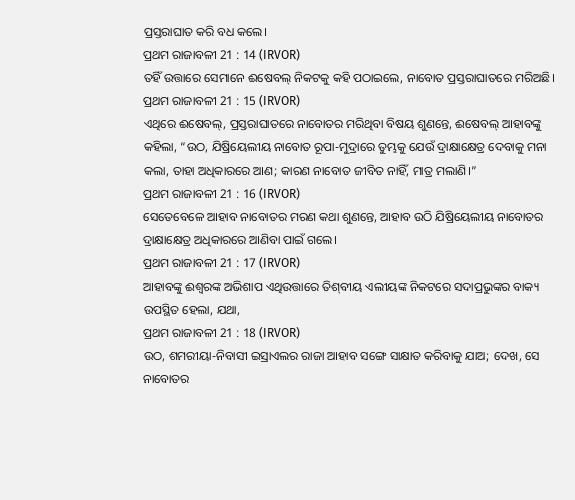ପ୍ରସ୍ତରାଘାତ କରି ବଧ କଲେ।
ପ୍ରଥମ ରାଜାବଳୀ 21 : 14 (IRVOR)
ତହିଁ ଉତ୍ତାରେ ସେମାନେ ଈଷେବଲ୍‍ ନିକଟକୁ କହି ପଠାଇଲେ, ନାବୋତ ପ୍ରସ୍ତରାଘାତରେ ମରିଅଛି।
ପ୍ରଥମ ରାଜାବଳୀ 21 : 15 (IRVOR)
ଏଥିରେ ଈଷେବଲ୍‍, ପ୍ରସ୍ତରାଘାତରେ ନାବୋତର ମରିଥିବା ବିଷୟ ଶୁଣନ୍ତେ, ଈଷେବଲ୍‍ ଆହାବଙ୍କୁ କହିଲା, “ଉଠ, ଯିଷ୍ରିୟେଲୀୟ ନାବୋତ ରୂପା-ମୁଦ୍ରାରେ ତୁମ୍ଭକୁ ଯେଉଁ ଦ୍ରାକ୍ଷାକ୍ଷେତ୍ର ଦେବାକୁ ମନା କଲା, ତାହା ଅଧିକାରରେ ଆଣ; କାରଣ ନାବୋତ ଜୀବିତ ନାହିଁ, ମାତ୍ର ମଲାଣି।”
ପ୍ରଥମ ରାଜାବଳୀ 21 : 16 (IRVOR)
ସେତେବେଳେ ଆହାବ ନାବୋତର ମରଣ କଥା ଶୁଣନ୍ତେ, ଆହାବ ଉଠି ଯିଷ୍ରିୟେଲୀୟ ନାବୋତର ଦ୍ରାକ୍ଷାକ୍ଷେତ୍ର ଅଧିକାରରେ ଆଣିବା ପାଇଁ ଗଲେ।
ପ୍ରଥମ ରାଜାବଳୀ 21 : 17 (IRVOR)
ଆହାବଙ୍କୁ ଈଶ୍ୱରଙ୍କ ଅଭିଶାପ ଏଥିଉତ୍ତାରେ ତିଶ୍‍ବୀୟ ଏଲୀୟଙ୍କ ନିକଟରେ ସଦାପ୍ରଭୁଙ୍କର ବାକ୍ୟ ଉପସ୍ଥିତ ହେଲା, ଯଥା,
ପ୍ରଥମ ରାଜାବଳୀ 21 : 18 (IRVOR)
ଉଠ, ଶମରୀୟା-ନିବାସୀ ଇସ୍ରାଏଲର ରାଜା ଆହାବ ସଙ୍ଗେ ସାକ୍ଷାତ କରିବାକୁ ଯାଅ; ଦେଖ, ସେ ନାବୋତର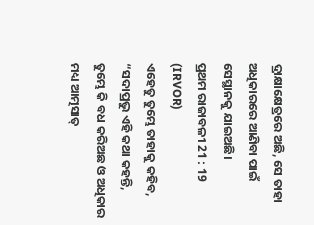ଦ୍ରାକ୍ଷାକ୍ଷେତ୍ରରେ ଅଛି, ସେ ତାହା ଅଧିକାରରେ ଆଣିବା ପାଇଁ ସେସ୍ଥାନକୁ ଯାଇଅଛି।
ପ୍ରଥମ ରାଜାବଳୀ 21 : 19 (IRVOR)
ଏହେତୁ ତୁମ୍ଭେ ତାହାକୁ କହିବ, “ସଦାପ୍ରଭୁ ଏହି କଥା କହନ୍ତି, ତୁମ୍ଭେ କି ବଧ କରିଅଛ ଓ ଅଧିକାର ମଧ୍ୟ ଆତ୍ମସାତ୍‍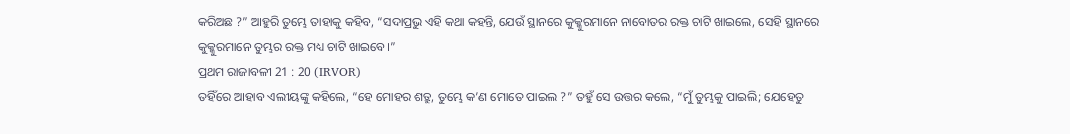କରିଅଛ ?” ଆହୁରି ତୁମ୍ଭେ ତାହାକୁ କହିବ, “ସଦାପ୍ରଭୁ ଏହି କଥା କହନ୍ତି, ଯେଉଁ ସ୍ଥାନରେ କୁକ୍କୁରମାନେ ନାବୋତର ରକ୍ତ ଚାଟି ଖାଇଲେ, ସେହି ସ୍ଥାନରେ କୁକ୍କୁରମାନେ ତୁମ୍ଭର ରକ୍ତ ମଧ୍ୟ ଚାଟି ଖାଇବେ।”
ପ୍ରଥମ ରାଜାବଳୀ 21 : 20 (IRVOR)
ତହିଁରେ ଆହାବ ଏଲୀୟଙ୍କୁ କହିଲେ, “ହେ ମୋହର ଶତ୍ରୁ, ତୁମ୍ଭେ କ’ଣ ମୋତେ ପାଇଲ ?” ତହୁଁ ସେ ଉତ୍ତର କଲେ, “ମୁଁ ତୁମ୍ଭକୁ ପାଇଲି; ଯେହେତୁ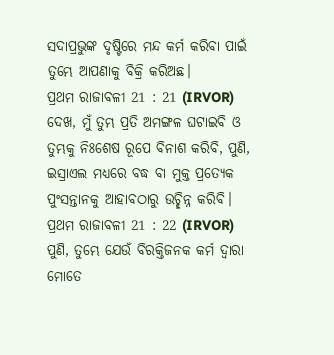ସଦାପ୍ରଭୁଙ୍କ ଦୃଷ୍ଟିରେ ମନ୍ଦ କର୍ମ କରିବା ପାଇଁ ତୁମ୍ଭେ ଆପଣାକୁ ବିକ୍ରି କରିଅଛ।
ପ୍ରଥମ ରାଜାବଳୀ 21 : 21 (IRVOR)
ଦେଖ, ମୁଁ ତୁମ୍ଭ ପ୍ରତି ଅମଙ୍ଗଳ ଘଟାଇବି ଓ ତୁମ୍ଭକୁ ନିଃଶେଷ ରୂପେ ବିନାଶ କରିବି, ପୁଣି, ଇସ୍ରାଏଲ ମଧ୍ୟରେ ବଦ୍ଧ ବା ମୁକ୍ତ ପ୍ରତ୍ୟେକ ପୁଂସନ୍ତାନକୁ ଆହାବଠାରୁ ଉଚ୍ଛିନ୍ନ କରିବି।
ପ୍ରଥମ ରାଜାବଳୀ 21 : 22 (IRVOR)
ପୁଣି, ତୁମ୍ଭେ ଯେଉଁ ବିରକ୍ତିଜନକ କର୍ମ ଦ୍ୱାରା ମୋତେ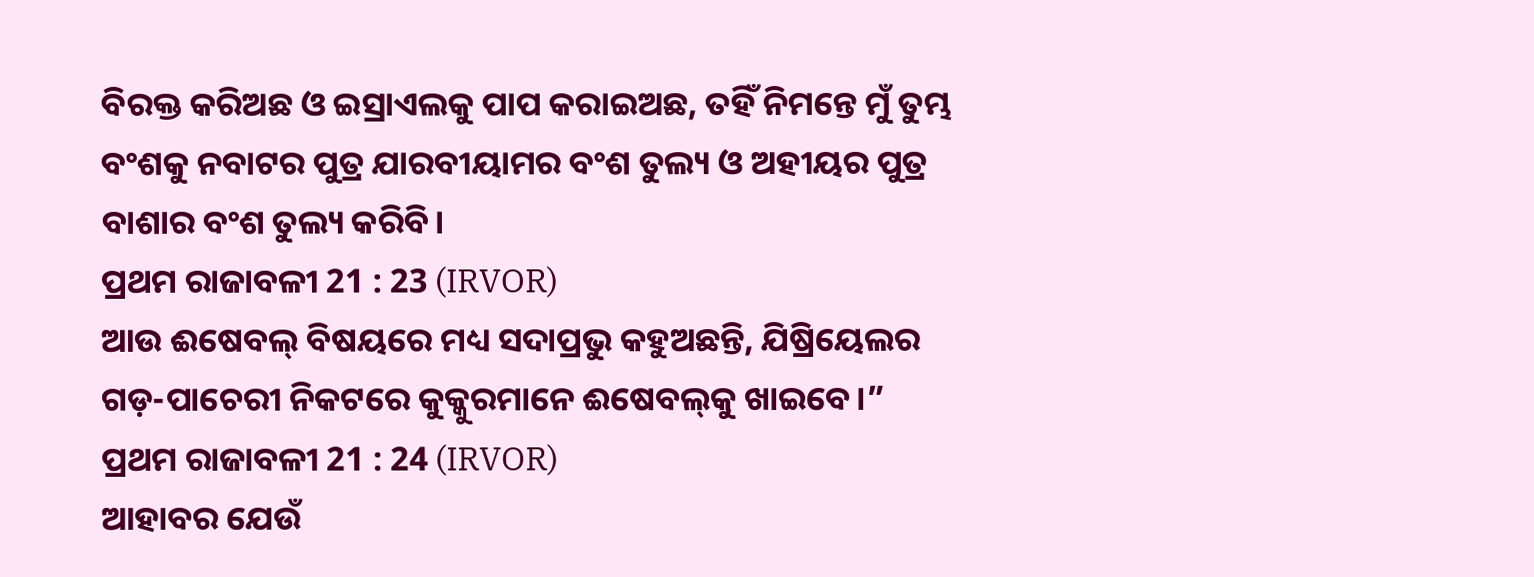ବିରକ୍ତ କରିଅଛ ଓ ଇସ୍ରାଏଲକୁ ପାପ କରାଇଅଛ, ତହିଁ ନିମନ୍ତେ ମୁଁ ତୁମ୍ଭ ବଂଶକୁ ନବାଟର ପୁତ୍ର ଯାରବୀୟାମର ବଂଶ ତୁଲ୍ୟ ଓ ଅହୀୟର ପୁତ୍ର ବାଶାର ବଂଶ ତୁଲ୍ୟ କରିବି।
ପ୍ରଥମ ରାଜାବଳୀ 21 : 23 (IRVOR)
ଆଉ ଈଷେବଲ୍‍ ବିଷୟରେ ମଧ୍ୟ ସଦାପ୍ରଭୁ କହୁଅଛନ୍ତି, ଯିଷ୍ରିୟେଲର ଗଡ଼-ପାଚେରୀ ନିକଟରେ କୁକ୍କୁରମାନେ ଈଷେବଲ୍‍କୁ ଖାଇବେ।”
ପ୍ରଥମ ରାଜାବଳୀ 21 : 24 (IRVOR)
ଆହାବର ଯେଉଁ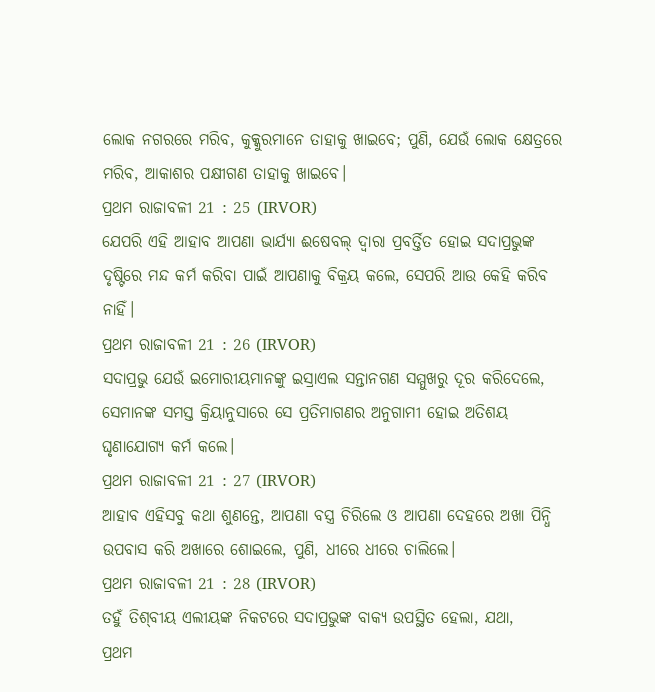ଲୋକ ନଗରରେ ମରିବ, କୁକ୍କୁରମାନେ ତାହାକୁ ଖାଇବେ; ପୁଣି, ଯେଉଁ ଲୋକ କ୍ଷେତ୍ରରେ ମରିବ, ଆକାଶର ପକ୍ଷୀଗଣ ତାହାକୁ ଖାଇବେ।
ପ୍ରଥମ ରାଜାବଳୀ 21 : 25 (IRVOR)
ଯେପରି ଏହି ଆହାବ ଆପଣା ଭାର୍ଯ୍ୟା ଈଷେବଲ୍‍ ଦ୍ୱାରା ପ୍ରବର୍ତ୍ତିତ ହୋଇ ସଦାପ୍ରଭୁଙ୍କ ଦୃଷ୍ଟିରେ ମନ୍ଦ କର୍ମ କରିବା ପାଇଁ ଆପଣାକୁ ବିକ୍ରୟ କଲେ, ସେପରି ଆଉ କେହି କରିବ ନାହିଁ।
ପ୍ରଥମ ରାଜାବଳୀ 21 : 26 (IRVOR)
ସଦାପ୍ରଭୁ ଯେଉଁ ଇମୋରୀୟମାନଙ୍କୁ ଇସ୍ରାଏଲ ସନ୍ତାନଗଣ ସମ୍ମୁଖରୁ ଦୂର କରିଦେଲେ, ସେମାନଙ୍କ ସମସ୍ତ କ୍ରିୟାନୁସାରେ ସେ ପ୍ରତିମାଗଣର ଅନୁଗାମୀ ହୋଇ ଅତିଶୟ ଘୃଣାଯୋଗ୍ୟ କର୍ମ କଲେ।
ପ୍ରଥମ ରାଜାବଳୀ 21 : 27 (IRVOR)
ଆହାବ ଏହିସବୁ କଥା ଶୁଣନ୍ତେ, ଆପଣା ବସ୍ତ୍ର ଚିରିଲେ ଓ ଆପଣା ଦେହରେ ଅଖା ପିନ୍ଧି ଉପବାସ କରି ଅଖାରେ ଶୋଇଲେ, ପୁଣି, ଧୀରେ ଧୀରେ ଚାଲିଲେ।
ପ୍ରଥମ ରାଜାବଳୀ 21 : 28 (IRVOR)
ତହୁଁ ତିଶ୍‍ବୀୟ ଏଲୀୟଙ୍କ ନିକଟରେ ସଦାପ୍ରଭୁଙ୍କ ବାକ୍ୟ ଉପସ୍ଥିତ ହେଲା, ଯଥା,
ପ୍ରଥମ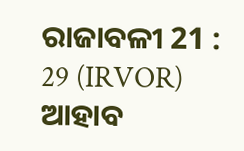ରାଜାବଳୀ 21 : 29 (IRVOR)
ଆହାବ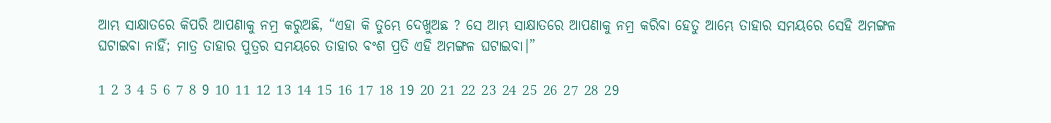ଆମ୍ଭ ସାକ୍ଷାତରେ କିପରି ଆପଣାକୁ ନମ୍ର କରୁଅଛି, “ଏହା କି ତୁମ୍ଭେ ଦେଖୁଅଛ ? ସେ ଆମ୍ଭ ସାକ୍ଷାତରେ ଆପଣାକୁ ନମ୍ର କରିବା ହେତୁ ଆମ୍ଭେ ତାହାର ସମୟରେ ସେହି ଅମଙ୍ଗଳ ଘଟାଇବା ନାହିଁ; ମାତ୍ର ତାହାର ପୁତ୍ରର ସମୟରେ ତାହାର ବଂଶ ପ୍ରତି ଏହି ଅମଙ୍ଗଳ ଘଟାଇବା।”

1 2 3 4 5 6 7 8 9 10 11 12 13 14 15 16 17 18 19 20 21 22 23 24 25 26 27 28 29